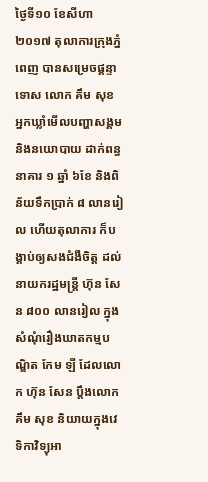ថ្ងៃទី១០ ខែសីហា ២០១៧ តុលាការក្រុងភ្នំពេញ បានសម្រេចផ្ដន្ទាទោស លោក គឹម សុខ អ្នកឃ្លាំមើលបញ្ហាសង្គម និងនយោបាយ ដាក់ពន្ធនាគារ ១ ឆ្នាំ ៦ខែ និងពិន័យទឹកប្រាក់ ៨ លានរៀល ហើយតុលាការ ក៏បង្គាប់ឲ្យសងជំងឺចិត្ត ដល់នាយករដ្ឋមន្ត្រី ហ៊ុន សែន ៨០០ លានរៀល ក្នុងសំណុំរឿងឃាតកម្មបណ្ឌិត កែម ឡី ដែលលោក ហ៊ុន សែន ប្តឹងលោក គឹម សុខ និយាយក្នុងវេទិកាវិទ្យុអា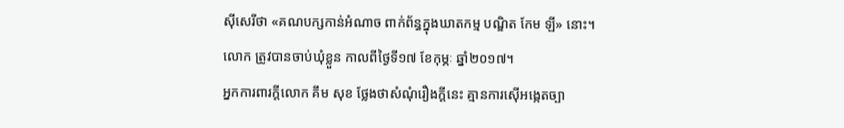ស៊ីសេរីថា «គណបក្សកាន់អំណាច ពាក់ព័ន្ធក្នុងឃាតកម្ម បណ្ឌិត កែម ឡី» នោះ។ លោក ត្រូវបានចាប់ឃុំខ្លួន កាលពីថ្ងៃទី១៧ ខែកុម្ភៈ ឆ្នាំ២០១៧។
អ្នកការពារក្តីលោក គឹម សុខ ថ្លែងថាសំណុំរឿងក្តីនេះ គ្មានការស៊ើអង្កេតច្បា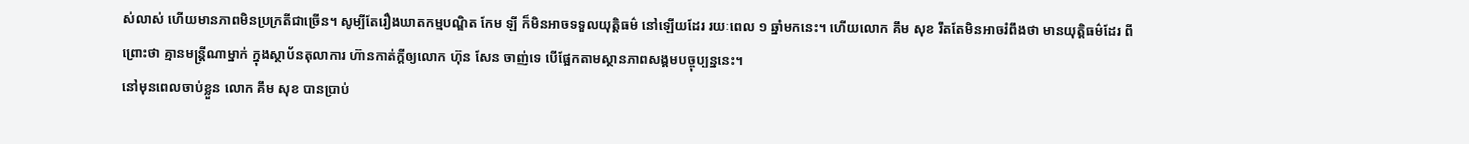ស់លាស់ ហើយមានភាពមិនប្រក្រតីជាច្រើន។ សូម្បីតែរឿងឃាតកម្មបណ្ឌិត កែម ឡី ក៏មិនអាចទទួលយុត្តិធម៌ នៅឡើយដែរ រយៈពេល ១ ឆ្នាំមកនេះ។ ហើយលោក គឹម សុខ រឹតតែមិនអាចរំពឹងថា មានយុត្តិធម៌ដែរ ពីព្រោះថា គ្មានមន្រ្តីណាម្នាក់ ក្នុងស្ថាប័នតុលាការ ហ៊ានកាត់ក្តីឲ្យលោក ហ៊ុន សែន ចាញ់ទេ បើផ្អែកតាមស្ថានភាពសង្គមបច្ចុប្បន្ននេះ។
នៅមុនពេលចាប់ខ្លួន លោក គឹម សុខ បានប្រាប់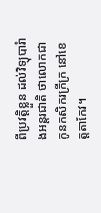ពីប្រវត្តិខ្លួន ដល់វិទ្យុបារំាងអន្តរជាតិ ថាលោកជាកូនកសិករក្រីក្រ នៅខេត្តតាកែវ។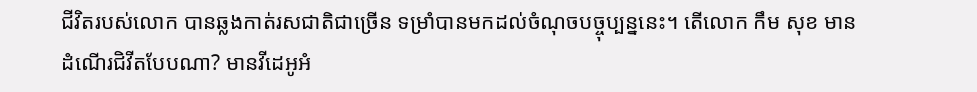ជីវិតរបស់លោក បានឆ្លងកាត់រសជាតិជាច្រើន ទម្រាំបានមកដល់ចំណុចបច្ចុប្បន្ននេះ។ តើលោក កឹម សុខ មានដំណើរជិវីតបែបណា? មានវីដេអូអំ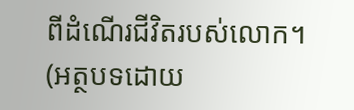ពីដំណើរជីវិតរបស់លោក។ (អត្ថបទដោយ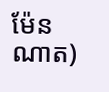ម៉ែន ណាត)